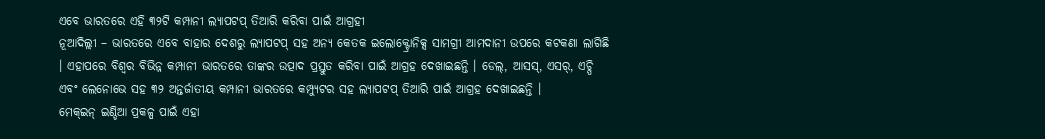ଏବେ ଭାରତରେ ଏହି ୩୨ଟି କମ୍ପାନୀ ଲ୍ୟାପଟପ୍ ତିଆରି କରିବା ପାଇଁ ଆଗ୍ରହୀ
ନୂଆଦିଲ୍ଲୀ – ଭାରତରେ ଏବେ ବାହାର ଦେଶରୁ ଲ୍ୟାପଟପ୍ ସହ ଅନ୍ୟ କେତକ ଇଲୋକ୍ଟ୍ରୋନିକ୍ସ ସାମଗ୍ରୀ ଆମଦାନୀ ଉପରେ କଟକଣା ଲାଗିଛି । ଏହାପରେ ବିଶ୍ୱର ବିଭିନ୍ନ କମ୍ପାନୀ ଭାରତରେ ତାଙ୍କର ଉତ୍ପାଦ ପ୍ରସ୍ତୁତ କରିବା ପାଇଁ ଆଗ୍ରହ ଦେଖାଇଛନ୍ତି । ଡେଲ୍, ଆସସ୍, ଏସର୍, ଏଚ୍ପି ଏବଂ ଲେନୋଭେ ସହ ୩୨ ଅନ୍ତର୍ଜାତୀୟ କମ୍ପାନୀ ଭାରତରେ କମ୍ପ୍ୟୁଟର ସହ ଲ୍ୟାପଟପ୍ ତିଆରି ପାଇଁ ଆଗ୍ରହ ଦେଖାଇଛନ୍ତି ।
ମେକ୍ଇନ୍ ଇଣ୍ଡିଆ ପ୍ରକଳ୍ପ ପାଇଁ ଏହା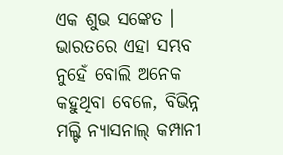ଏକ ଶୁଭ ସଙ୍କେତ । ଭାରତରେ ଏହା ସମ୍ଭବ ନୁହେଁ ବୋଲି ଅନେକ କହୁଥିବା ବେଳେ, ବିଭିନ୍ନ ମଲ୍ଟି ନ୍ୟାସନାଲ୍ କମ୍ପାନୀ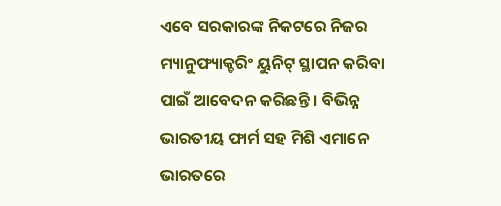ଏବେ ସରକାରଙ୍କ ନିକଟରେ ନିଜର ମ୍ୟାନୁଫ୍ୟାକ୍ଚରିଂ ୟୁନିଟ୍ ସ୍ଥାପନ କରିବା ପାଇଁ ଆବେଦନ କରିଛନ୍ତି । ବିଭିନ୍ନ ଭାରତୀୟ ଫାର୍ମ ସହ ମିଶି ଏମାନେ ଭାରତରେ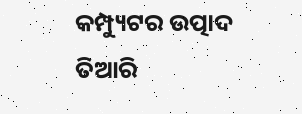କମ୍ପ୍ୟୁଟର ଉତ୍ପାଦ ତିଆରି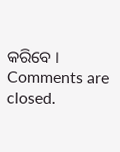କରିବେ ।
Comments are closed.